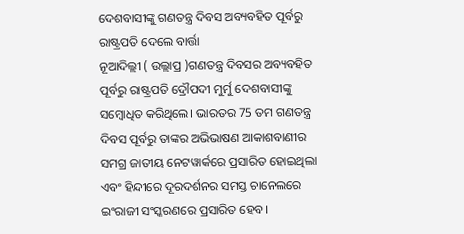ଦେଶବାସୀଙ୍କୁ ଗଣତନ୍ତ୍ର ଦିବସ ଅବ୍ୟବହିତ ପୂର୍ବରୁ ରାଷ୍ଟ୍ରପତି ଦେଲେ ବାର୍ତ୍ତା
ନୂଆଦିଲ୍ଲୀ ( ଉଲ୍ଲାପ୍ର )ଗଣତନ୍ତ୍ର ଦିବସର ଅବ୍ୟବହିତ ପୂର୍ବରୁ ରାଷ୍ଟ୍ରପତି ଦ୍ରୌପଦୀ ମୁର୍ମୁ ଦେଶବାସୀଙ୍କୁ ସମ୍ବୋଧିତ କରିଥିଲେ। ଭାରତର 75 ତମ ଗଣତନ୍ତ୍ର ଦିବସ ପୂର୍ବରୁ ତାଙ୍କର ଅଭିଭାଷଣ ଆକାଶବାଣୀର ସମଗ୍ର ଜାତୀୟ ନେଟୱାର୍କରେ ପ୍ରସାରିତ ହୋଇଥିଲା ଏବଂ ହିନ୍ଦୀରେ ଦୂରଦର୍ଶନର ସମସ୍ତ ଚାନେଲରେ ଇଂରାଜୀ ସଂସ୍କରଣରେ ପ୍ରସାରିତ ହେବ।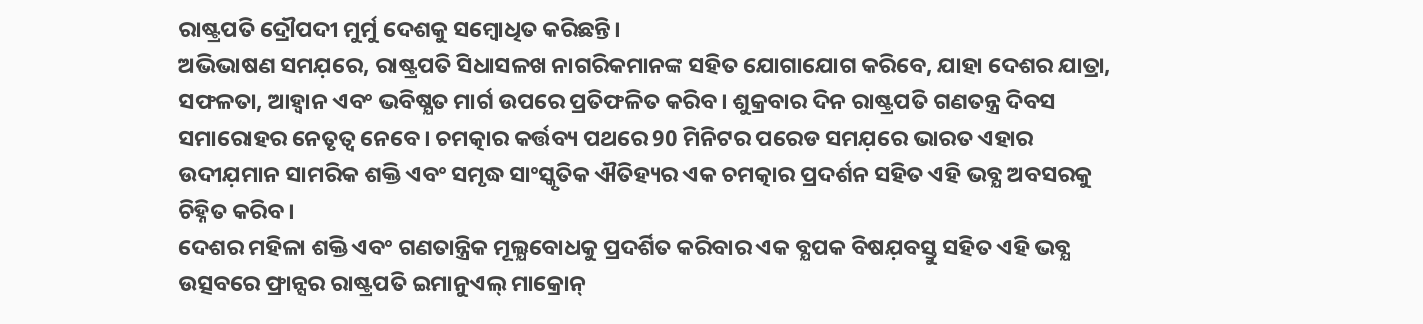ରାଷ୍ଟ୍ରପତି ଦ୍ରୌପଦୀ ମୁର୍ମୁ ଦେଶକୁ ସମ୍ବୋଧିତ କରିଛନ୍ତି।
ଅଭିଭାଷଣ ସମଯ଼ରେ, ରାଷ୍ଟ୍ରପତି ସିଧାସଳଖ ନାଗରିକମାନଙ୍କ ସହିତ ଯୋଗାଯୋଗ କରିବେ, ଯାହା ଦେଶର ଯାତ୍ରା, ସଫଳତା, ଆହ୍ୱାନ ଏବଂ ଭବିଷ୍ଯତ ମାର୍ଗ ଉପରେ ପ୍ରତିଫଳିତ କରିବ। ଶୁକ୍ରବାର ଦିନ ରାଷ୍ଟ୍ରପତି ଗଣତନ୍ତ୍ର ଦିବସ ସମାରୋହର ନେତୃତ୍ୱ ନେବେ। ଚମତ୍କାର କର୍ତ୍ତବ୍ୟ ପଥରେ 90 ମିନିଟର ପରେଡ ସମଯ଼ରେ ଭାରତ ଏହାର ଉଦୀଯ଼ମାନ ସାମରିକ ଶକ୍ତି ଏବଂ ସମୃଦ୍ଧ ସାଂସ୍କୃତିକ ଐତିହ୍ୟର ଏକ ଚମତ୍କାର ପ୍ରଦର୍ଶନ ସହିତ ଏହି ଭବ୍ଯ ଅବସରକୁ ଚିହ୍ନିତ କରିବ।
ଦେଶର ମହିଳା ଶକ୍ତି ଏବଂ ଗଣତାନ୍ତ୍ରିକ ମୂଲ୍ଯବୋଧକୁ ପ୍ରଦର୍ଶିତ କରିବାର ଏକ ବ୍ଯପକ ବିଷଯ଼ବସ୍ତୁ ସହିତ ଏହି ଭବ୍ଯ ଉତ୍ସବରେ ଫ୍ରାନ୍ସର ରାଷ୍ଟ୍ରପତି ଇମାନୁଏଲ୍ ମାକ୍ରୋନ୍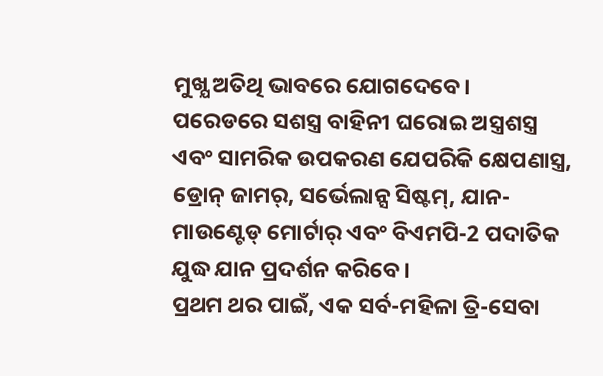ମୁଖ୍ଯ ଅତିଥି ଭାବରେ ଯୋଗଦେବେ।
ପରେଡରେ ସଶସ୍ତ୍ର ବାହିନୀ ଘରୋଇ ଅସ୍ତ୍ରଶସ୍ତ୍ର ଏବଂ ସାମରିକ ଉପକରଣ ଯେପରିକି କ୍ଷେପଣାସ୍ତ୍ର, ଡ୍ରୋନ୍ ଜାମର୍, ସର୍ଭେଲାନ୍ସ ସିଷ୍ଟମ୍, ଯାନ-ମାଉଣ୍ଟେଡ୍ ମୋର୍ଟାର୍ ଏବଂ ବିଏମପି-2 ପଦାତିକ ଯୁଦ୍ଧ ଯାନ ପ୍ରଦର୍ଶନ କରିବେ।
ପ୍ରଥମ ଥର ପାଇଁ, ଏକ ସର୍ବ-ମହିଳା ତ୍ରି-ସେବା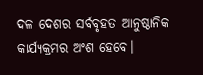ଦଳ ଦେଶର ସର୍ବବୃହତ ଆନୁଷ୍ଠାନିକ କାର୍ଯ୍ଯକ୍ରମର ଅଂଶ ହେବେ।